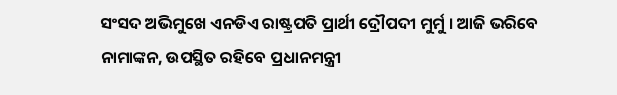ସଂସଦ ଅଭିମୁଖେ ଏନଡିଏ ରାଷ୍ଟ୍ରପତି ପ୍ରାର୍ଥୀ ଦ୍ରୌପଦୀ ମୁର୍ମୁ । ଆଜି ଭରିବେ ନାମାଙ୍କନ, ଉପସ୍ଥିତ ରହିବେ ପ୍ରଧାନମନ୍ତ୍ରୀ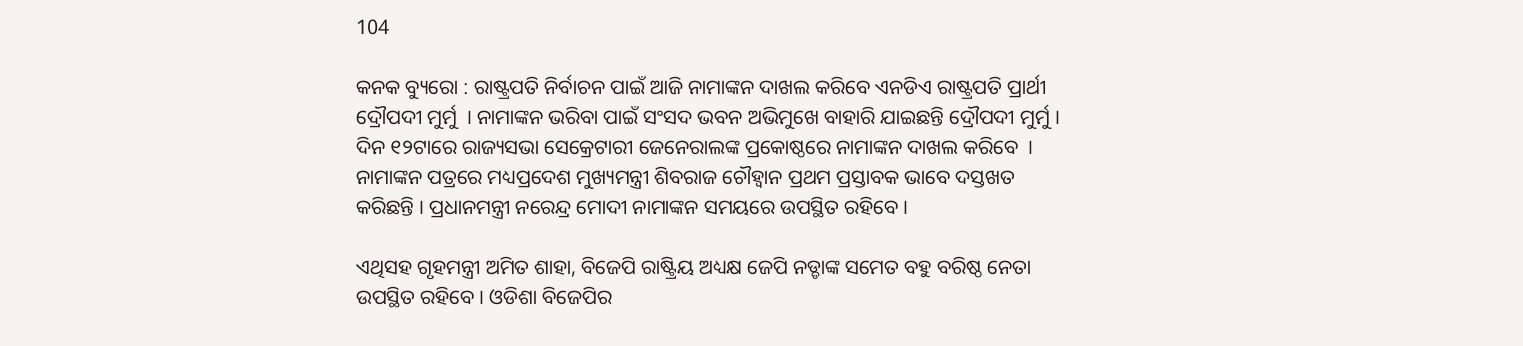104

କନକ ବ୍ୟୁରୋ : ରାଷ୍ଟ୍ରପତି ନିର୍ବାଚନ ପାଇଁ ଆଜି ନାମାଙ୍କନ ଦାଖଲ କରିବେ ଏନଡିଏ ରାଷ୍ଟ୍ରପତି ପ୍ରାର୍ଥୀ ଦ୍ରୌପଦୀ ମୁର୍ମୁ  । ନାମାଙ୍କନ ଭରିବା ପାଇଁ ସଂସଦ ଭବନ ଅଭିମୁଖେ ବାହାରି ଯାଇଛନ୍ତି ଦ୍ରୌପଦୀ ମୁର୍ମୁ । ଦିନ ୧୨ଟାରେ ରାଜ୍ୟସଭା ସେକ୍ରେଟାରୀ ଜେନେରାଲଙ୍କ ପ୍ରକୋଷ୍ଠରେ ନାମାଙ୍କନ ଦାଖଲ କରିବେ  । ନାମାଙ୍କନ ପତ୍ରରେ ମଧ୍ୟପ୍ରଦେଶ ମୁଖ୍ୟମନ୍ତ୍ରୀ ଶିବରାଜ ଚୌହ୍ୱାନ ପ୍ରଥମ ପ୍ରସ୍ତାବକ ଭାବେ ଦସ୍ତଖତ କରିଛନ୍ତି । ପ୍ରଧାନମନ୍ତ୍ରୀ ନରେନ୍ଦ୍ର ମୋଦୀ ନାମାଙ୍କନ ସମୟରେ ଉପସ୍ଥିତ ରହିବେ ।

ଏଥିସହ ଗୃହମନ୍ତ୍ରୀ ଅମିତ ଶାହା, ବିଜେପି ରାଷ୍ଟ୍ରିୟ ଅଧ୍ୟକ୍ଷ ଜେପି ନଡ୍ଡାଙ୍କ ସମେତ ବହୁ ବରିଷ୍ଠ ନେତା ଉପସ୍ଥିତ ରହିବେ । ଓଡିଶା ବିଜେପିର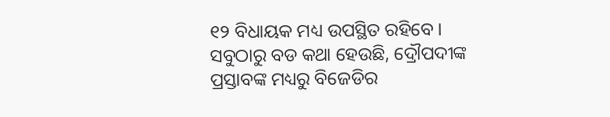୧୨ ବିଧାୟକ ମଧ୍ୟ ଉପସ୍ଥିତ ରହିବେ । ସବୁଠାରୁ ବଡ କଥା ହେଉଛି, ଦ୍ରୌପଦୀଙ୍କ ପ୍ରସ୍ତାବଙ୍କ ମଧ୍ୟରୁ ବିଜେଡିର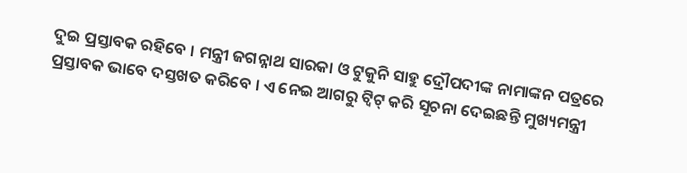ଦୁଇ ପ୍ରସ୍ତାବକ ରହିବେ । ମନ୍ତ୍ରୀ ଜଗନ୍ନାଥ ସାରକା ଓ ଟୁକୁନି ସାହୁ ଦ୍ରୌପଦୀଙ୍କ ନାମାଙ୍କନ ପତ୍ରରେ ପ୍ରସ୍ତାବକ ଭାବେ ଦସ୍ତଖତ କରିବେ । ଏ ନେଇ ଆଗରୁ ଟ୍ୱିଟ୍ କରି ସୂଚନା ଦେଇଛନ୍ତି ମୁଖ୍ୟମନ୍ତ୍ରୀ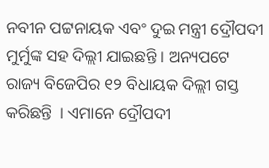ନବୀନ ପଟ୍ଟନାୟକ ଏବଂ ଦୁଇ ମନ୍ତ୍ରୀ ଦ୍ରୌପଦୀ ମୁର୍ମୁଙ୍କ ସହ ଦିଲ୍ଲୀ ଯାଇଛନ୍ତି । ଅନ୍ୟପଟେ ରାଜ୍ୟ ବିଜେପିର ୧୨ ବିଧାୟକ ଦିଲ୍ଲୀ ଗସ୍ତ କରିଛନ୍ତି  । ଏମାନେ ଦ୍ରୌପଦୀ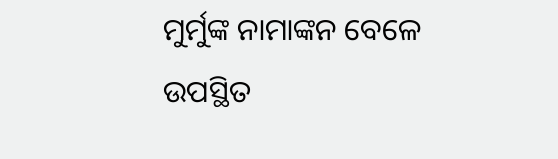ମୁର୍ମୁଙ୍କ ନାମାଙ୍କନ ବେଳେ ଉପସ୍ଥିତ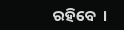ରହିବେ  ।